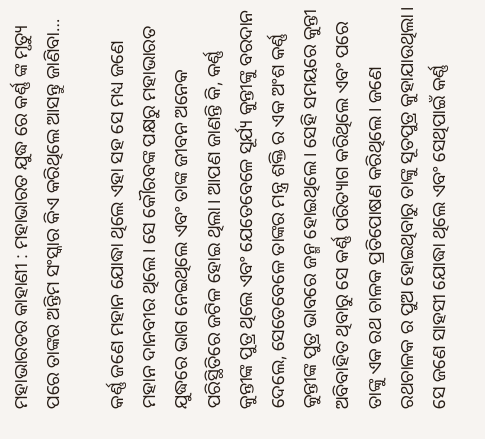ମହାଭାରତର କାହାଣୀ : ମହାଭାରତ ଯୁଦ୍ଧ ରେ କର୍ଣ୍ଣ ଙ୍କ ମୃତ୍ୟୁ ପରେ ତାଙ୍କର ଅନ୍ତିମ ସଂସ୍କାର କିଏ କରିଥିଲେ ଆସନ୍ତୁ ଜାଣିବା…

କର୍ଣ୍ଣ ଜଣେ ମହାନ ଯୋଦ୍ଧା ଥିଲେ ଏହା ସହ ସେ ମଧ୍ୟ ଜଣେ ମହାନ ଦାନବୀର ଥିଲେ। ସେ କୌରବଙ୍କ ପକ୍ଷରୁ ମହାଭାରତ ଯୁଦ୍ଧରେ ଭାଗ ନେଇଥିଲେ ଏବଂ ତାଙ୍କ ଜୀବନ ଅନେକ ପରିସ୍ଥିତିରେ ଜଟିଳ ହୋଇ ଥିଲା। ଆପଣ ଜାଣନ୍ତି କି, କର୍ଣ୍ଣ କୁନ୍ତୀଙ୍କ ପୁତ୍ର ଥିଲେ ଏବଂ ଯେତେବେଳେ ସୂର୍ଯ୍ୟ କୁନ୍ତୀଙ୍କୁ ବରଦାନ ଦେଲେ, ସେତେବେଳେ ତାଙ୍କର ମନ୍ତ୍ର ଶକ୍ତି ର ଏକ ଅଂଶ କର୍ଣ୍ଣ କୁନ୍ତୀଙ୍କ ପୁତ୍ର ଭାବରେ ଜନ୍ମ ହୋଇଥିଲେ। ସେହି ସମୟରେ କୁନ୍ତୀ ଅବିବାହିତ ଥିବାରୁ ସେ କର୍ଣ୍ଣ ପରିତ୍ୟାଗ କରିଥିଲେ ଏବଂ ପରେ ତାଙ୍କୁ ଏକ ରଥ ଚାଳକ ପ୍ରତିପୋଷଣ କରିଥିଲେ। ଜଣେ ରଥଚାଳକ ର ପୁଅ ହୋଇଥିବାରୁ ତାଙ୍କୁ ସୂତପୁତ୍ର କୁହାଯାଉଥିଲା। ସେ ଜଣେ ସାହସୀ ଯୋଦ୍ଧା ଥିଲେ ଏବଂ ସେଥିପାଇଁ କର୍ଣ୍ଣ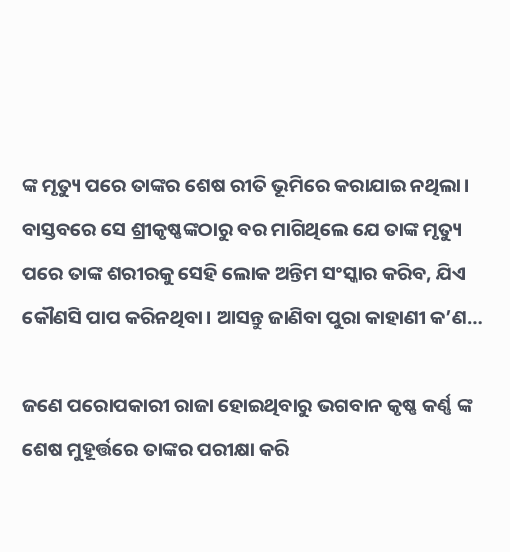ଙ୍କ ମୃତ୍ୟୁ ପରେ ତାଙ୍କର ଶେଷ ରୀତି ଭୂମିରେ କରାଯାଇ ନଥିଲା। ବାସ୍ତବରେ ସେ ଶ୍ରୀକୃଷ୍ଣଙ୍କଠାରୁ ବର ମାଗିଥିଲେ ଯେ ତାଙ୍କ ମୃତ୍ୟୁ ପରେ ତାଙ୍କ ଶରୀରକୁ ସେହି ଲୋକ ଅନ୍ତିମ ସଂସ୍କାର କରିବ, ଯିଏ କୌଣସି ପାପ କରିନଥିବା। ଆସନ୍ତୁ ଜାଣିବା ପୁରା କାହାଣୀ କ’ଣ…

ଜଣେ ପରୋପକାରୀ ରାଜା ହୋଇଥିବାରୁ ଭଗବାନ କୃଷ୍ଣ କର୍ଣ୍ଣ ଙ୍କ ଶେଷ ମୁହୂର୍ତ୍ତରେ ତାଙ୍କର ପରୀକ୍ଷା କରି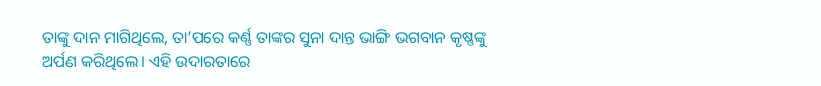ତାଙ୍କୁ ଦାନ ମାଗିଥିଲେ, ତା’ପରେ କର୍ଣ୍ଣ ତାଙ୍କର ସୁନା ଦାନ୍ତ ଭାଙ୍ଗି ଭଗବାନ କୃଷ୍ଣଙ୍କୁ ଅର୍ପଣ କରିଥିଲେ। ଏହି ଉଦାରତାରେ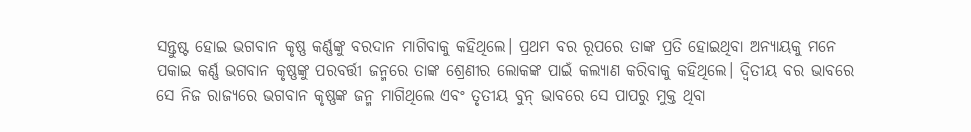ସନ୍ତୁଷ୍ଟ ହୋଇ ଭଗବାନ କୃଷ୍ଣ କର୍ଣ୍ଣଙ୍କୁ ବରଦାନ ମାଗିବାକୁ କହିଥିଲେ। ପ୍ରଥମ ବର ରୂପରେ ତାଙ୍କ ପ୍ରତି ହୋଇଥିବା ଅନ୍ୟାୟକୁ ମନେ ପକାଇ କର୍ଣ୍ଣ ଭଗବାନ କୃଷ୍ଣଙ୍କୁ ପରବର୍ତ୍ତୀ ଜନ୍ମରେ ତାଙ୍କ ଶ୍ରେଣୀର ଲୋକଙ୍କ ପାଇଁ କଲ୍ୟାଣ କରିବାକୁ କହିଥିଲେ। ଦ୍ୱିତୀୟ ବର ଭାବରେ ସେ ନିଜ ରାଜ୍ୟରେ ଭଗବାନ କୃଷ୍ଣଙ୍କ ଜନ୍ମ ମାଗିଥିଲେ ଏବଂ ତୃତୀୟ ବୁନ୍ ଭାବରେ ସେ ପାପରୁ ମୁକ୍ତ ଥିବା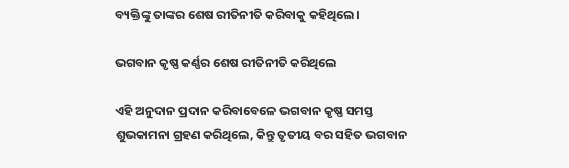ବ୍ୟକ୍ତିଙ୍କୁ ତାଙ୍କର ଶେଷ ରୀତିନୀତି କରିବାକୁ କହିଥିଲେ।

ଭଗବାନ କୃଷ୍ଣ କର୍ଣ୍ଣର ଶେଷ ରୀତିନୀତି କରିଥିଲେ

ଏହି ଅନୁଦାନ ପ୍ରଦାନ କରିବାବେଳେ ଭଗବାନ କୃଷ୍ଣ ସମସ୍ତ ଶୁଭକାମନା ଗ୍ରହଣ କରିଥିଲେ, କିନ୍ତୁ ତୃତୀୟ ବର ସହିତ ଭଗବାନ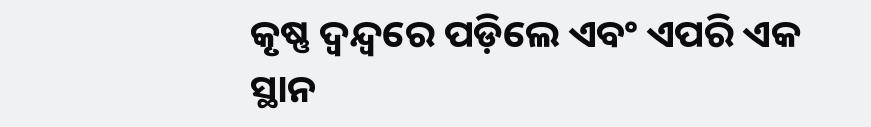କୃଷ୍ଣ ଦ୍ୱନ୍ଦ୍ୱରେ ପଡ଼ିଲେ ଏବଂ ଏପରି ଏକ ସ୍ଥାନ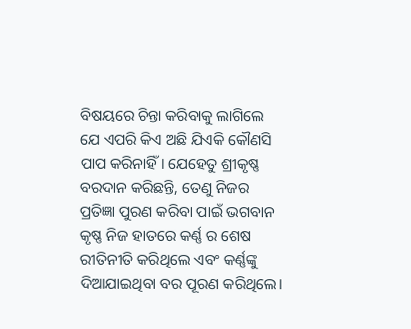ବିଷୟରେ ଚିନ୍ତା କରିବାକୁ ଲାଗିଲେ ଯେ ଏପରି କିଏ ଅଛି ଯିଏକି କୌଣସି ପାପ କରିନାହିଁ। ଯେହେତୁ ଶ୍ରୀକୃଷ୍ଣ ବରଦାନ କରିଛନ୍ତି, ତେଣୁ ନିଜର ପ୍ରତିଜ୍ଞା ପୁରଣ କରିବା ପାଇଁ ଭଗବାନ କୃଷ୍ଣ ନିଜ ହାତରେ କର୍ଣ୍ଣ ର ଶେଷ ରୀତିନୀତି କରିଥିଲେ ଏବଂ କର୍ଣ୍ଣଙ୍କୁ ଦିଆଯାଇଥିବା ବର ପୂରଣ କରିଥିଲେ।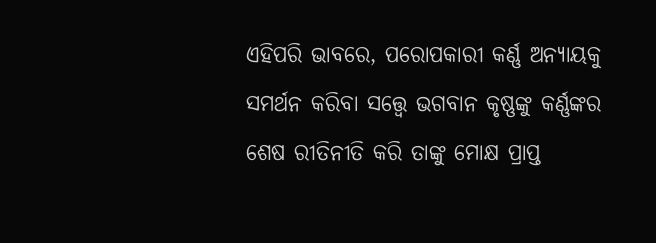ଏହିପରି ଭାବରେ, ପରୋପକାରୀ କର୍ଣ୍ଣ ଅନ୍ୟାୟକୁ ସମର୍ଥନ କରିବା ସତ୍ତ୍ୱେ ଭଗବାନ କୃଷ୍ଣଙ୍କୁ କର୍ଣ୍ଣଙ୍କର ଶେଷ ରୀତିନୀତି କରି ତାଙ୍କୁ ମୋକ୍ଷ ପ୍ରାପ୍ତ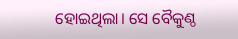ହୋଇଥିଲା। ସେ ବୈକୁଣ୍ଠ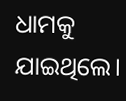ଧାମକୁ ଯାଇଥିଲେ।